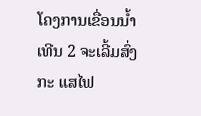ໂຄງການເຂື່ອນນໍ້າເທີນ 2 ຈະເລີ້ມສົ່ງ ກະ ແສໄຟ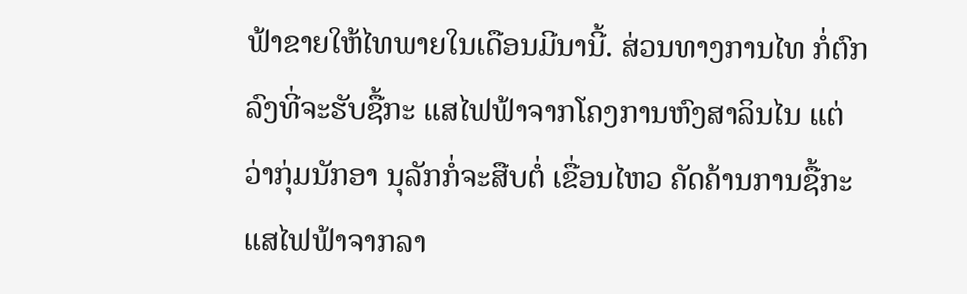ຟ້າຂາຍໃຫ້ໄທພາຍໃນເດືອນມີນານີ້. ສ່ວນທາງການໄທ ກໍ່ຕົກລົງທີ່ຈະຮັບຊື້ກະ ແສໄຟຟ້າຈາກໂຄງການຫົງສາລິນໄນ ແຕ່ ວ່າກຸ່ມນັກອາ ນຸລັກກໍ່ຈະສືບຕໍ່ ເຂື່ອນໄຫວ ຄັດຄ້ານການຊື້ກະແສໄຟຟ້າຈາກລາ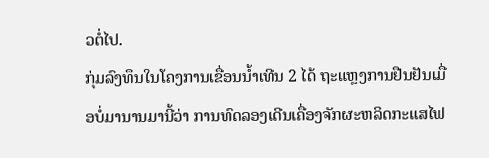ວຕໍ່ໄປ.
ກຸ່ມລົງທຶນໃນໂຄງການເຂື່ອນນໍ້າເທີນ 2 ໄດ້ ຖະແຫຼງການຢືນຢັນເມື່ອບໍ່ມານານມານີ້ວ່າ ການທົດລອງເດີນເຄື່ອງຈັກຜະຫລິດກະແສໄຟ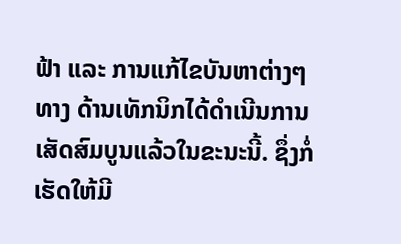ຟ້າ ແລະ ການແກ້ໄຂບັນຫາຕ່າງໆ ທາງ ດ້ານເທັກນິກໄດ້ດຳເນີນການເສັດສົມບູນແລ້ວໃນຂະນະນີ້. ຊຶ່ງກໍ່ເຮັດໃຫ້ມີ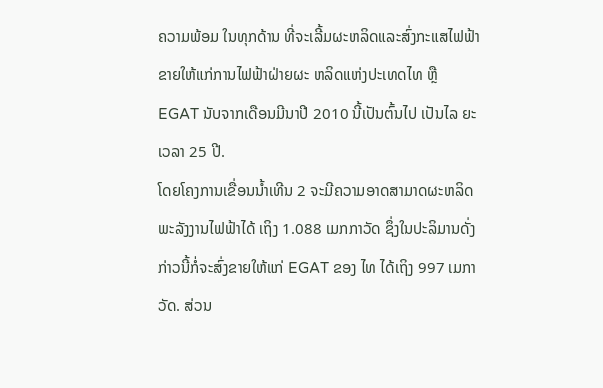ຄວາມພ້ອມ ໃນທຸກດ້ານ ທີ່ຈະເລີ້ມຜະຫລິດແລະສົ່ງກະແສໄຟຟ້າຂາຍໃຫ້ແກ່ການໄຟຟ້າຝ່າຍຜະ ຫລິດແຫ່ງປະເທດໄທ ຫຼື EGAT ນັບຈາກເດືອນມີນາປີ 2010 ນີ້ເປັນຕົ້ນໄປ ເປັນໄລ ຍະເວລາ 25 ປີ.
ໂດຍໂຄງການເຂື່ອນນໍ້າເທີນ 2 ຈະມີຄວາມອາດສາມາດຜະຫລິດພະລັງງານໄຟຟ້າໄດ້ ເຖິງ 1.088 ເມກກາວັດ ຊຶ່ງໃນປະລິມານດັ່ງກ່າວນີ້ກໍ່ຈະສົ່ງຂາຍໃຫ້ແກ່ EGAT ຂອງ ໄທ ໄດ້ເຖິງ 997 ເມກາວັດ. ສ່ວນ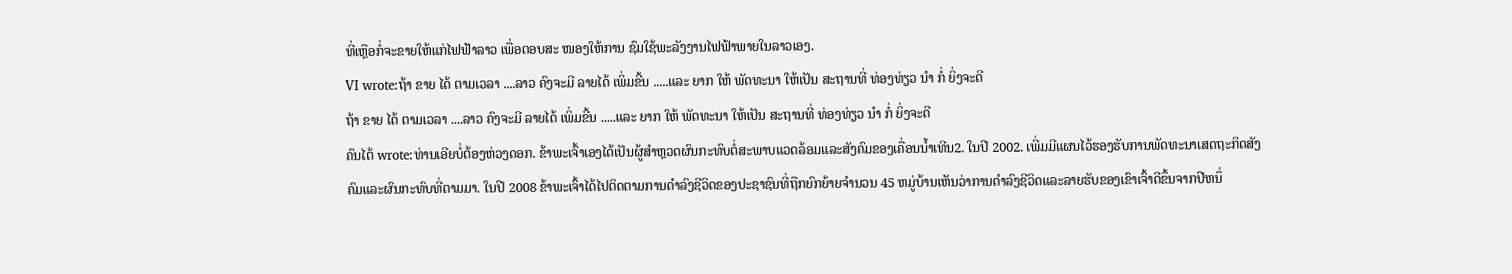ທີ່ເຫຼືອກໍ່ຈະຂາຍໃຫ້ແກ່ໄຟຟ້າລາວ ເພື່ອຕອບສະ ໜອງໃຫ້ການ ຊົມໃຊ້ພະລັງງານໄຟຟ້າພາຍໃນລາວເອງ.
VI wrote:ຖ້າ ຂາຍ ໄດ້ ຕາມເວລາ ....ລາວ ຄົງຈະມີ ລາຍໄດ້ ເພິ່ມຂີ້ນ .....ແລະ ຍາກ ໃຫ້ ພັດທະນາ ໃຫ້ເປັນ ສະຖານທີ່ ທ່ອງທ່ຽວ ນຳ ກໍ່ ຍິ່ງຈະດີ
ຖ້າ ຂາຍ ໄດ້ ຕາມເວລາ ....ລາວ ຄົງຈະມີ ລາຍໄດ້ ເພິ່ມຂີ້ນ .....ແລະ ຍາກ ໃຫ້ ພັດທະນາ ໃຫ້ເປັນ ສະຖານທີ່ ທ່ອງທ່ຽວ ນຳ ກໍ່ ຍິ່ງຈະດີ
ຄົນໄຕ້ wrote:ທ່ານເອີຍບໍ່ຕ້ອງຫ່ວງດອກ. ຂ້າພະເຈົ້າເອງໄດ້ເປັນຜູ້ສຳຫຼວດຜົນກະທົບຕໍ່ສະພາບແວດລ້ອມແລະສັງຄົມຂອງເຄື່ອນນ້ຳເທີນ2. ໃນປີ 2002. ເພີ່ມມີແຜນໄວ້ຮອງຮັບການພັດທະນາເສດຖະກິດສັງຄົມແລະຜົນກະທົບທີ່ຕາມມາ. ໃນປີ 2008 ຂ້າພະເຈົ້າໄດ້ໄປຕິດຕາມການດຳລົງຊີວິດຂອງປະຊາຊົນທີ່ຖືກຍົກຍ້າຍຈຳນວນ 45 ຫມູ່ບ້ານເຫັນວ່າການດຳລົງຊີວິດແລະລາຍຮັບຂອງເຂົາເຈົ້າດີຂຶ້ນຈາກປີຫນຶ່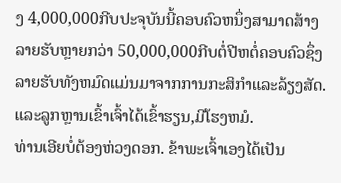ງ 4,000,000ກີບປະຈຸບັນນີ້ຄອບຄົວຫນຶ່ງສາມາດສ້າງລາຍຮັບຫຼາຍກວ່າ 50,000,000ກີບຕໍ່ປີຫຕໍ່ຄອບຄົວຊຶ່ງລາຍຮັບທັງຫມົດແມ່ນມາຈາກການກະສິກຳແລະລ້ຽງສັດ. ແລະລູກຫຼານເຂົ້າເຈົ້າໄດ້ເຂົ້າຮຽນ,ມີໂຮງຫມໍ.
ທ່ານເອີຍບໍ່ຕ້ອງຫ່ວງດອກ. ຂ້າພະເຈົ້າເອງໄດ້ເປັນ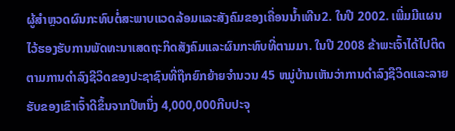ຜູ້ສຳຫຼວດຜົນກະທົບຕໍ່ສະພາບແວດລ້ອມແລະສັງຄົມຂອງເຄື່ອນນ້ຳເທີນ2. ໃນປີ 2002. ເພີ່ມມີແຜນໄວ້ຮອງຮັບການພັດທະນາເສດຖະກິດສັງຄົມແລະຜົນກະທົບທີ່ຕາມມາ. ໃນປີ 2008 ຂ້າພະເຈົ້າໄດ້ໄປຕິດຕາມການດຳລົງຊີວິດຂອງປະຊາຊົນທີ່ຖືກຍົກຍ້າຍຈຳນວນ 45 ຫມູ່ບ້ານເຫັນວ່າການດຳລົງຊີວິດແລະລາຍຮັບຂອງເຂົາເຈົ້າດີຂຶ້ນຈາກປີຫນຶ່ງ 4,000,000ກີບປະຈຸ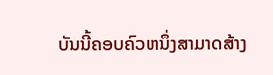ບັນນີ້ຄອບຄົວຫນຶ່ງສາມາດສ້າງ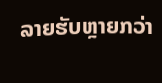ລາຍຮັບຫຼາຍກວ່າ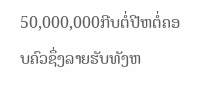50,000,000ກີບຕໍ່ປີຫຕໍ່ຄອບຄົວຊຶ່ງລາຍຮັບທັງຫ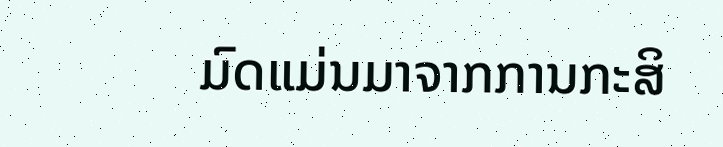ມົດແມ່ນມາຈາກການກະສິ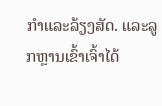ກຳແລະລ້ຽງສັດ. ແລະລູກຫຼານເຂົ້າເຈົ້າໄດ້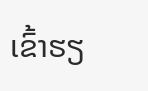ເຂົ້າຮຽ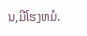ນ,ມີໂຮງຫມໍ.